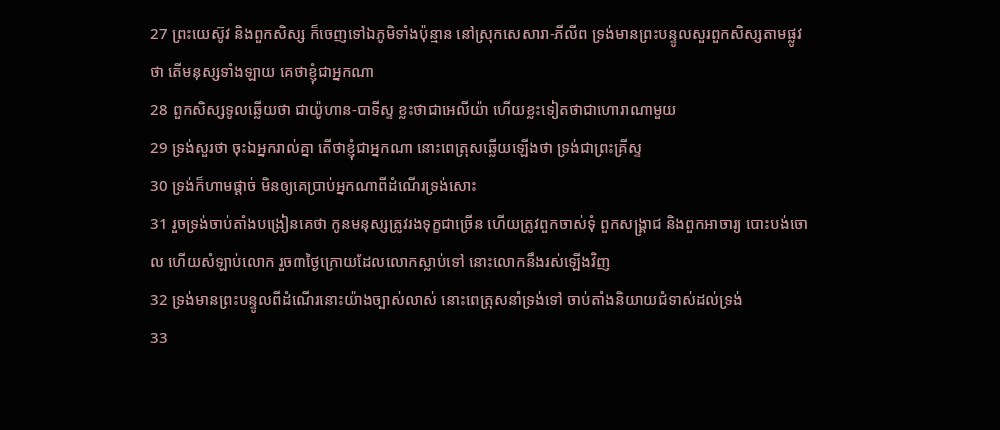27 ព្រះយេស៊ូវ និងពួកសិស្ស ក៏ចេញទៅឯភូមិទាំងប៉ុន្មាន នៅស្រុកសេសារា-ភីលីព ទ្រង់មានព្រះបន្ទូលសួរពួកសិស្សតាមផ្លូវថា តើមនុស្សទាំងឡាយ គេថាខ្ញុំជាអ្នកណា
28 ពួកសិស្សទូលឆ្លើយថា ជាយ៉ូហាន-បាទីស្ទ ខ្លះថាជាអេលីយ៉ា ហើយខ្លះទៀតថាជាហោរាណាមួយ
29 ទ្រង់សួរថា ចុះឯអ្នករាល់គ្នា តើថាខ្ញុំជាអ្នកណា នោះពេត្រុសឆ្លើយឡើងថា ទ្រង់ជាព្រះគ្រីស្ទ
30 ទ្រង់ក៏ហាមផ្តាច់ មិនឲ្យគេប្រាប់អ្នកណាពីដំណើរទ្រង់សោះ
31 រួចទ្រង់ចាប់តាំងបង្រៀនគេថា កូនមនុស្សត្រូវរងទុក្ខជាច្រើន ហើយត្រូវពួកចាស់ទុំ ពួកសង្គ្រាជ និងពួកអាចារ្យ បោះបង់ចោល ហើយសំឡាប់លោក រួច៣ថ្ងៃក្រោយដែលលោកស្លាប់ទៅ នោះលោកនឹងរស់ឡើងវិញ
32 ទ្រង់មានព្រះបន្ទូលពីដំណើរនោះយ៉ាងច្បាស់លាស់ នោះពេត្រុសនាំទ្រង់ទៅ ចាប់តាំងនិយាយជំទាស់ដល់ទ្រង់
33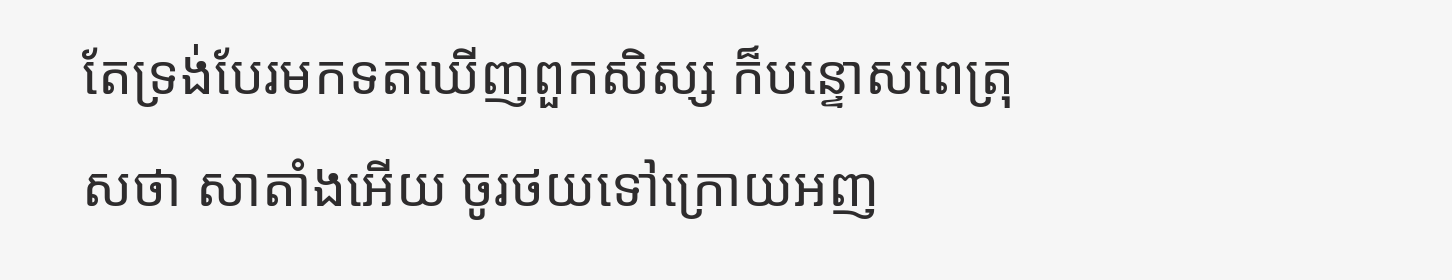តែទ្រង់បែរមកទតឃើញពួកសិស្ស ក៏បន្ទោសពេត្រុសថា សាតាំងអើយ ចូរថយទៅក្រោយអញ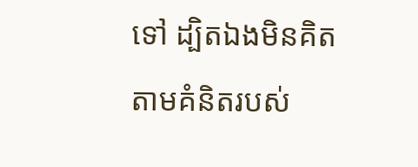ទៅ ដ្បិតឯងមិនគិតតាមគំនិតរបស់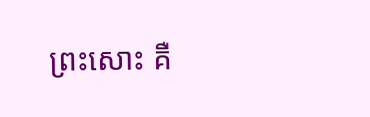ព្រះសោះ គឺ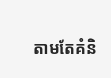តាមតែគំនិ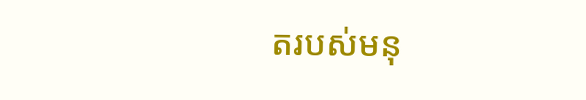តរបស់មនុ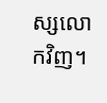ស្សលោកវិញ។